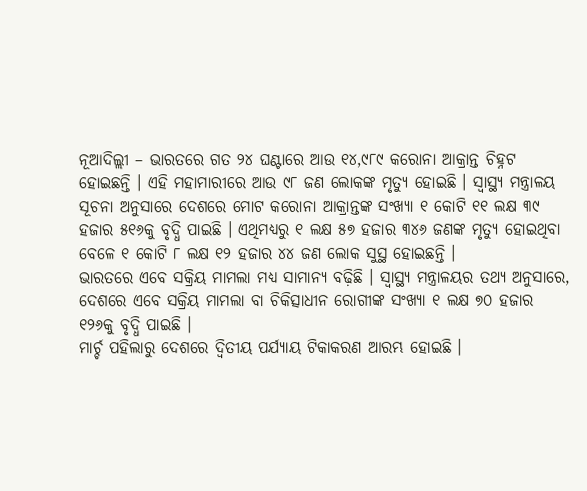ନୂଆଦିଲ୍ଲୀ – ଭାରତରେ ଗତ ୨୪ ଘଣ୍ଟାରେ ଆଉ ୧୪,୯୮୯ କରୋନା ଆକ୍ରାନ୍ତ ଚିହ୍ନଟ ହୋଇଛନ୍ତି । ଏହି ମହାମାରୀରେ ଆଉ ୯୮ ଜଣ ଲୋକଙ୍କ ମୃତ୍ୟୁ ହୋଇଛି । ସ୍ୱାସ୍ଥ୍ୟ ମନ୍ତ୍ରାଳୟ ସୂଚନା ଅନୁସାରେ ଦେଶରେ ମୋଟ କରୋନା ଆକ୍ରାନ୍ତଙ୍କ ସଂଖ୍ୟା ୧ କୋଟି ୧୧ ଲକ୍ଷ ୩୯ ହଜାର ୫୧୬କୁ ବୃଦ୍ଧି ପାଇଛି । ଏଥିମଧ୍ୟରୁ ୧ ଲକ୍ଷ ୫୭ ହଜାର ୩୪୬ ଜଣଙ୍କ ମୃତ୍ୟୁ ହୋଇଥିବା ବେଳେ ୧ କୋଟି ୮ ଲକ୍ଷ ୧୨ ହଜାର ୪୪ ଜଣ ଲୋକ ସୁସ୍ଥ ହୋଇଛନ୍ତି ।
ଭାରତରେ ଏବେ ସକ୍ରିୟ ମାମଲା ମଧ୍ୟ ସାମାନ୍ୟ ବଢ଼ିଛି । ସ୍ୱାସ୍ଥ୍ୟ ମନ୍ତ୍ରାଳୟର ତଥ୍ୟ ଅନୁସାରେ, ଦେଶରେ ଏବେ ସକ୍ରିୟ ମାମଲା ବା ଚିକିତ୍ସାଧୀନ ରୋଗୀଙ୍କ ସଂଖ୍ୟା ୧ ଲକ୍ଷ ୭୦ ହଜାର ୧୨୬କୁ ବୃଦ୍ଧି ପାଇଛି ।
ମାର୍ଚ୍ଚ ପହିଲାରୁ ଦେଶରେ ଦ୍ୱିତୀୟ ପର୍ଯ୍ୟାୟ ଟିକାକରଣ ଆରମ୍ଭ ହୋଇଛି ।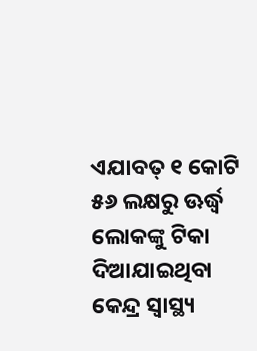ଏଯାବତ୍ ୧ କୋଟି ୫୬ ଲକ୍ଷରୁ ଊର୍ଦ୍ଧ୍ୱ ଲୋକଙ୍କୁ ଟିକା ଦିଆଯାଇଥିବା କେନ୍ଦ୍ର ସ୍ୱାସ୍ଥ୍ୟ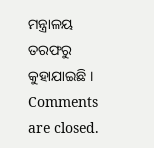ମନ୍ତ୍ରାଳୟ ତରଫରୁ କୁହାଯାଇଛି ।
Comments are closed.